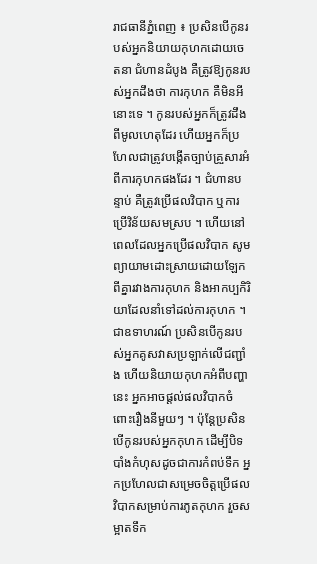រាជធានីភ្នំពេញ ៖ ប្រសិនបើកូនរបស់អ្នកនិយាយកុហកដោយចេតនា ជំហានដំបូង គឺត្រូវឱ្យកូនរបស់អ្នកដឹងថា ការកុហក គឺមិនអីនោះទេ ។ កូនរបស់អ្នកក៏ត្រូវដឹងពីមូលហេតុដែរ ហើយអ្នកក៏ប្រហែលជាត្រូវបង្កើតច្បាប់គ្រួសារអំពីការកុហកផងដែរ ។ ជំហានបន្ទាប់ គឺត្រូវប្រើផលវិបាក ឬការប្រើវិន័យសមស្រប ។ ហើយនៅពេលដែលអ្នកប្រើផលវិបាក សូមព្យាយាមដោះស្រាយដោយឡែកពីគ្នារវាងការកុហក និងអាកប្បកិរិយាដែលនាំទៅដល់ការកុហក ។ ជាឧទាហរណ៍ ប្រសិនបើកូនរបស់អ្នកគូសវាសប្រឡាក់លើជញ្ជាំង ហើយនិយាយកុហកអំពីបញ្ហានេះ អ្នកអាចផ្តល់ផលវិបាកចំពោះរឿងនីមួយៗ ។ ប៉ុន្តែប្រសិនបើកូនរបស់អ្នកកុហក ដើម្បីបិទបាំងកំហុសដូចជាការកំពប់ទឹក អ្នកប្រហែលជាសម្រេចចិត្តប្រើផលវិបាកសម្រាប់ការភូតកុហក រួចសម្អាតទឹក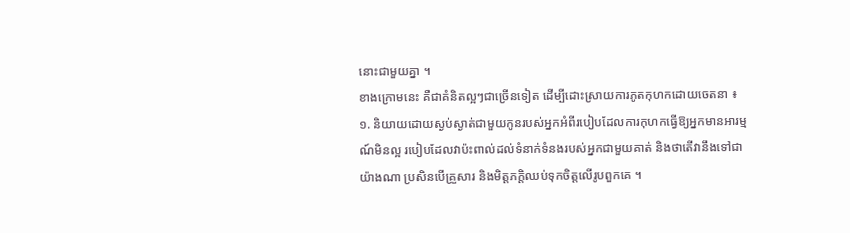នោះជាមួយគ្នា ។
ខាងក្រោមនេះ គឺជាគំនិតល្អៗជាច្រើនទៀត ដើម្បីដោះស្រាយការភូតកុហកដោយចេតនា ៖
១. និយាយដោយស្ងប់ស្ងាត់ជាមួយកូនរបស់អ្នកអំពីរបៀបដែលការកុហកធ្វើឱ្យអ្នកមានអារម្មណ៍មិនល្អ របៀបដែលវាប៉ះពាល់ដល់ទំនាក់ទំនងរបស់អ្នកជាមួយគាត់ និងថាតើវានឹងទៅជាយ៉ាងណា ប្រសិនបើគ្រួសារ និងមិត្តភក្តិឈប់ទុកចិត្តលើរូបពួកគេ ។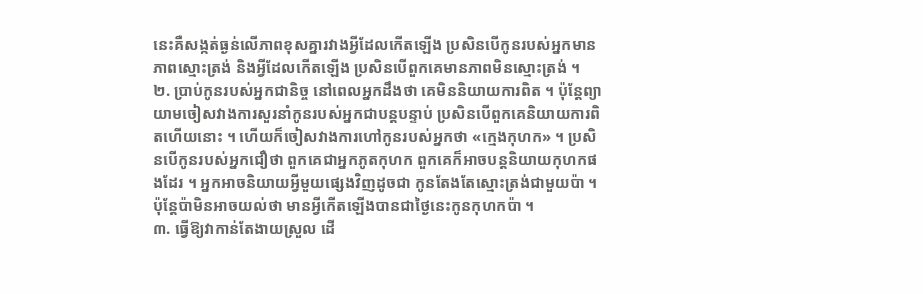នេះគឺសង្កត់ធ្ងន់លើភាពខុសគ្នារវាងអ្វីដែលកើតឡើង ប្រសិនបើកូនរបស់អ្នកមានភាពស្មោះត្រង់ និងអ្វីដែលកើតឡើង ប្រសិនបើពួកគេមានភាពមិនស្មោះត្រង់ ។
២. ប្រាប់កូនរបស់អ្នកជានិច្ច នៅពេលអ្នកដឹងថា គេមិននិយាយការពិត ។ ប៉ុន្តែព្យាយាមចៀសវាងការសួរនាំកូនរបស់អ្នកជាបន្តបន្ទាប់ ប្រសិនបើពួកគេនិយាយការពិតហើយនោះ ។ ហើយក៏ចៀសវាងការហៅកូនរបស់អ្នកថា «ក្មេងកុហក» ។ ប្រសិនបើកូនរបស់អ្នកជឿថា ពួកគេជាអ្នកភូតកុហក ពួកគេក៏អាចបន្តនិយាយកុហកផងដែរ ។ អ្នកអាចនិយាយអ្វីមួយផ្សេងវិញដូចជា កូនតែងតែស្មោះត្រង់ជាមួយប៉ា ។ ប៉ុន្តែប៉ាមិនអាចយល់ថា មានអ្វីកើតឡើងបានជាថ្ងៃនេះកូនកុហកប៉ា ។
៣. ធ្វើឱ្យវាកាន់តែងាយស្រួល ដើ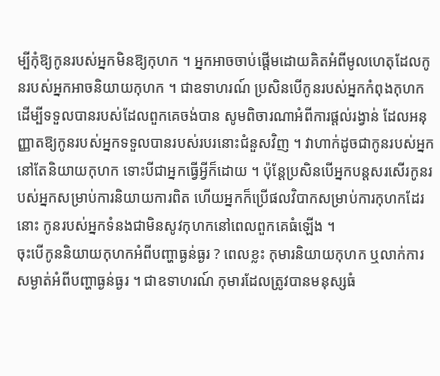ម្បីកុំឱ្យកូនរបស់អ្នកមិនឱ្យកុហក ។ អ្នកអាចចាប់ផ្តើមដោយគិតអំពីមូលហេតុដែលកូនរបស់អ្នកអាចនិយាយកុហក ។ ជាឧទាហរណ៍ ប្រសិនបើកូនរបស់អ្នកកំពុងកុហកដើម្បីទទួលបានរបស់ដែលពួកគេចង់បាន សូមពិចារណាអំពីការផ្តល់រង្វាន់ ដែលអនុញ្ញាតឱ្យកូនរបស់អ្នកទទួលបានរបស់របរនោះជំនួសវិញ ។ វាហាក់ដូចជាកូនរបស់អ្នកនៅតែនិយាយកុហក ទោះបីជាអ្នកធ្វើអ្វីក៏ដោយ ។ ប៉ុន្តែប្រសិនបើអ្នកបន្តសរសើរកូនរបស់អ្នកសម្រាប់ការនិយាយការពិត ហើយអ្នកក៏ប្រើផលវិបាកសម្រាប់ការកុហកដែរនោះ កូនរបស់អ្នកទំនងជាមិនសូវកុហកនៅពេលពួកគេធំឡើង ។
ចុះបើកូននិយាយកុហកអំពីបញ្ហាធ្ងន់ធ្ងរ ? ពេលខ្លះ កុមារនិយាយកុហក ឬលាក់ការសម្ងាត់អំពីបញ្ហាធ្ងន់ធ្ងរ ។ ជាឧទាហរណ៍ កុមារដែលត្រូវបានមនុស្សធំ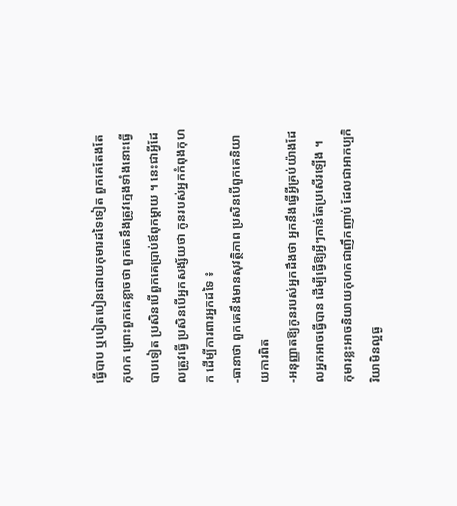ធ្វើបាប ឬបៀតបៀនដោយកុមារដទៃទៀត ពួកគេតែងតែកុហក ព្រោះពួកគេខ្លាចថា ពួកគេនឹងត្រូវក្មេងទាំងនោះធ្វើបាបទៀត ប្រសិនបើពួកគេប្រាប់ឪពុកម្តាយ ។ នេះជាអ្វីដែលត្រូវធ្វើ ប្រសិនបើអ្នកសង្ស័យថា កូនរបស់អ្នកកំពុងកុហក ដើម្បីការពារអ្នកដទៃ ៖
-ធានាថា ពួកគេនឹងមានសុវត្ថិភាព ប្រសិនបើពួកគេនិយាយការពិត
-អនុញ្ញាតឱ្យកូនរបស់អ្នកដឹងថា អ្នកនឹងធ្វើអ្វីគ្រប់យ៉ាងដែលអ្នកអាចធ្វើបាន ដើម្បីធ្វើឱ្យអ្វីៗកាន់តែប្រសើរឡើង ។
កុមារខ្លះអាចនិយាយកុហកជាញឹកញាប់ ដែលជាអាកប្បកិរិយាមិនល្អធ្ង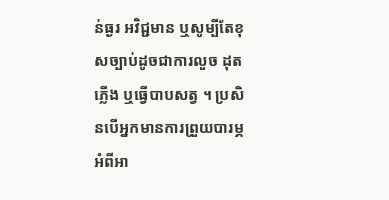ន់ធ្ងរ អវិជ្ជមាន ឬសូម្បីតែខុសច្បាប់ដូចជាការលួច ដុតភ្លើង ឬធ្វើបាបសត្វ ។ ប្រសិនបើអ្នកមានការព្រួយបារម្ភអំពីអា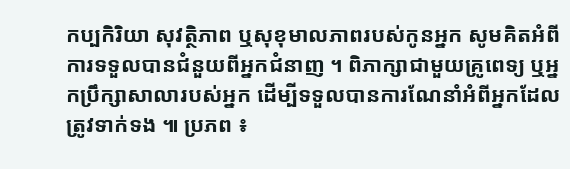កប្បកិរិយា សុវត្ថិភាព ឬសុខុមាលភាពរបស់កូនអ្នក សូមគិតអំពីការទទួលបានជំនួយពីអ្នកជំនាញ ។ ពិភាក្សាជាមួយគ្រូពេទ្យ ឬអ្នកប្រឹក្សាសាលារបស់អ្នក ដើម្បីទទួលបានការណែនាំអំពីអ្នកដែលត្រូវទាក់ទង ៕ ប្រភព ៖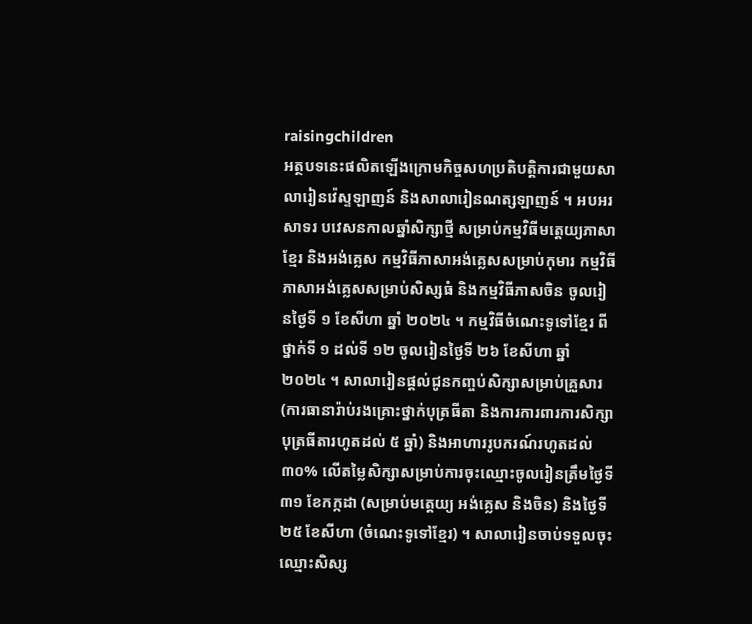raisingchildren
អត្ថបទនេះផលិតឡើងក្រោមកិច្ចសហប្រតិបត្តិការជាមួយសាលារៀនវ៉េស្ទឡាញន៍ និងសាលារៀនណត្សឡាញន៍ ។ អបអរសាទរ បវេសនកាលឆ្នាំសិក្សាថ្មី សម្រាប់កម្មវិធីមត្តេយ្យភាសាខ្មែរ និងអង់គ្លេស កម្មវិធីភាសាអង់គ្លេសសម្រាប់កុមារ កម្មវិធីភាសាអង់គ្លេសសម្រាប់សិស្សធំ និងកម្មវិធីភាសចិន ចូលរៀនថ្ងៃទី ១ ខែសីហា ឆ្នាំ ២០២៤ ។ កម្មវិធីចំណេះទូទៅខ្មែរ ពីថ្នាក់ទី ១ ដល់ទី ១២ ចូលរៀនថ្ងៃទី ២៦ ខែសីហា ឆ្នាំ ២០២៤ ។ សាលារៀនផ្តល់ជូនកញ្ចប់សិក្សាសម្រាប់គ្រួសារ (ការធានារ៉ាប់រងគ្រោះថ្នាក់បុត្រធីតា និងការការពារការសិក្សាបុត្រធីតារហូតដល់ ៥ ឆ្នាំ) និងអាហាររូបករណ៍រហូតដល់ ៣០% លើតម្លៃសិក្សាសម្រាប់ការចុះឈ្មោះចូលរៀនត្រឹមថ្ងៃទី ៣១ ខែកក្កដា (សម្រាប់មត្តេយ្យ អង់គ្លេស និងចិន) និងថ្ងៃទី ២៥ ខែសីហា (ចំណេះទូទៅខ្មែរ) ។ សាលារៀនចាប់ទទួលចុះឈ្មោះសិស្ស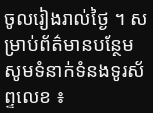ចូលរៀងរាល់ថ្ងៃ ។ សម្រាប់ព័ត៌មានបន្ថែម សូមទំនាក់ទំនងទូរស័ព្ទលេខ ៖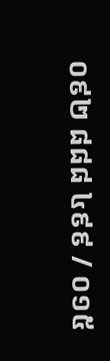០៩២ ៨៨៨ ៤៩៩ / ០១៥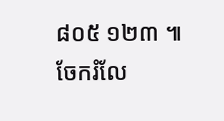៨០៥ ១២៣ ៕
ចែករំលែ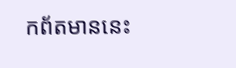កព័តមាននេះ